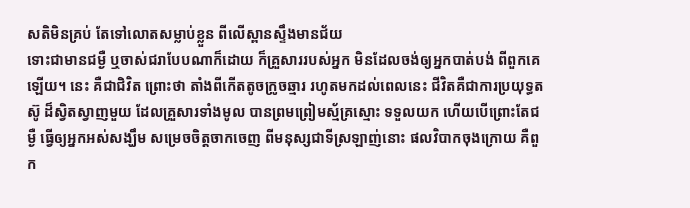សតិមិនគ្រប់ តែទៅលោតសម្លាប់ខ្លួន ពីលើស្ពានស្ទឹងមានជ័យ
ទោះជាមានជម្ងឺ ឬចាស់ជរាបែបណាក៏ដោយ ក៏គ្រួសាររបស់អ្នក មិនដែលចង់ឲ្យអ្នកបាត់បង់ ពីពួកគេឡើយ។ នេះ គឺជាជិវិត ព្រោះថា តាំងពីកើតតូចក្រូចឆ្មារ រហូតមកដល់ពេលនេះ ជីវិតគឺជាការប្រយុទ្ធតស៊ូ ដ៏ស្វិតស្វាញមួយ ដែលគ្រួសារទាំងមូល បានព្រមព្រៀមស្ម័គ្រស្មោះ ទទួលយក ហើយបើព្រោះតែជម្ងឺ ធ្វើឲ្យអ្នកអស់សង្ឃឹម សម្រេចចិត្តចាកចេញ ពីមនុស្សជាទីស្រឡាញ់នោះ ផលវិបាកចុងក្រោយ គឺពួក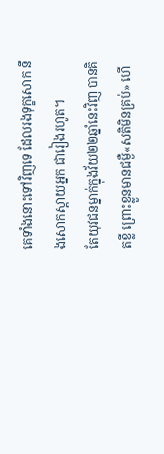គេទាំងនោះទៅវិញទេ ដែលរងទុក្ខសោក នឹងសោកស្តាយអ្នក ជារៀងរហូត។
តែយុវជនម្នាក់ក្នុងវ័យ២២ឆ្នាំនេះវិញ បានគិតខ្លី ព្រោះខ្លួនមានជម្ងឺ«សតិមិនគ្រប់» ហើ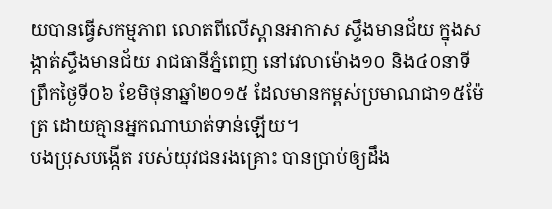យបានធ្វើសកម្មភាព លោតពីលើស្ពានអាកាស ស្ទឹងមានជ័យ ក្នុងសង្កាត់ស្ទឹងមានជ័យ រាជធានីភ្នំពេញ នៅវេលាម៉ោង១០ និង៤០នាទីព្រឹកថ្ងៃទី០៦ ខែមិថុនាឆ្នាំ២០១៥ ដែលមានកម្ពស់ប្រមាណជា១៥ម៉ែត្រ ដោយគ្មានអ្នកណាឃាត់ទាន់ឡើយ។
បងប្រុសបង្កើត របស់យុវជនរងគ្រោះ បានប្រាប់ឲ្យដឹង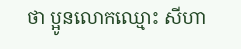ថា ប្អូនលោកឈ្មោះ សីហា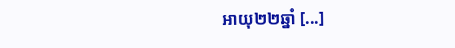អាយុ២២ឆ្នាំ [...]